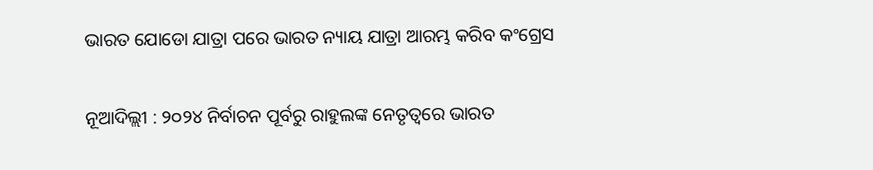ଭାରତ ଯୋଡୋ ଯାତ୍ରା ପରେ ଭାରତ ନ୍ୟାୟ ଯାତ୍ରା ଆରମ୍ଭ କରିବ କଂଗ୍ରେସ

ନୂଆଦିଲ୍ଲୀ : ୨୦୨୪ ନିର୍ବାଚନ ପୂର୍ବରୁ ରାହୁଲଙ୍କ ନେତୃତ୍ୱରେ ଭାରତ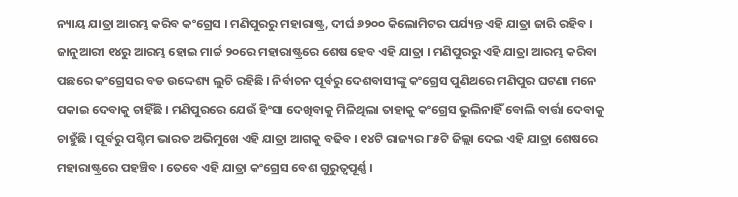ନ୍ୟାୟ ଯାତ୍ରା ଆରମ୍ଭ କରିବ କଂଗ୍ରେସ । ମଣିପୁରରୁ ମହାରାଷ୍ଟ୍ର, ଦୀର୍ଘ ୬୨୦୦ କିଲୋମିଟର ପର୍ଯ୍ୟନ୍ତ ଏହି ଯାତ୍ରା ଜାରି ରହିବ । ଜାନୁଆରୀ ୧୪ରୁ ଆରମ୍ଭ ହୋଇ ମାର୍ଚ୍ଚ ୨୦ରେ ମହାରାଷ୍ଟ୍ରରେ ଶେଷ ହେବ ଏହି ଯାତ୍ରା । ମଣିପୁରରୁ ଏହି ଯାତ୍ରା ଆରମ୍ଭ କରିବା ପଛରେ କଂଗ୍ରେସର ବଡ ଉଦ୍ଦେଶ୍ୟ ଲୁଚି ରହିଛି । ନିର୍ବାଚନ ପୂର୍ବରୁ ଦେଶବାସୀଙ୍କୁ କଂଗ୍ରେସ ପୁଣିଥରେ ମଣିପୁର ଘଟଣା ମନେ ପକାଇ ଦେବାକୁ ଚାହିଁଛି । ମଣିପୁରରେ ଯେଉଁ ହିଂସା ଦେଖିବାକୁ ମିଳିଥିଲା ତାହାକୁ କଂଗ୍ରେସ ଭୁଲିନାହିଁ ବୋଲି ବାର୍ତ୍ତା ଦେବାକୁ ଚାହୁଁଛି । ପୂର୍ବରୁ ପଶ୍ଚିମ ଭାରତ ଅଭିମୁଖେ ଏହି ଯାତ୍ରା ଆଗକୁ ବଢିବ । ୧୪ଟି ରାଜ୍ୟର ୮୫ଟି ଜିଲ୍ଲା ଦେଇ ଏହି ଯାତ୍ରା ଶେଷରେ ମହାରାଷ୍ଟ୍ରରେ ପହଞ୍ଚିବ । ତେବେ ଏହି ଯାତ୍ରା କଂଗ୍ରେସ ବେଶ ଗୁରୁତ୍ୱପୂର୍ଣ୍ଣ ।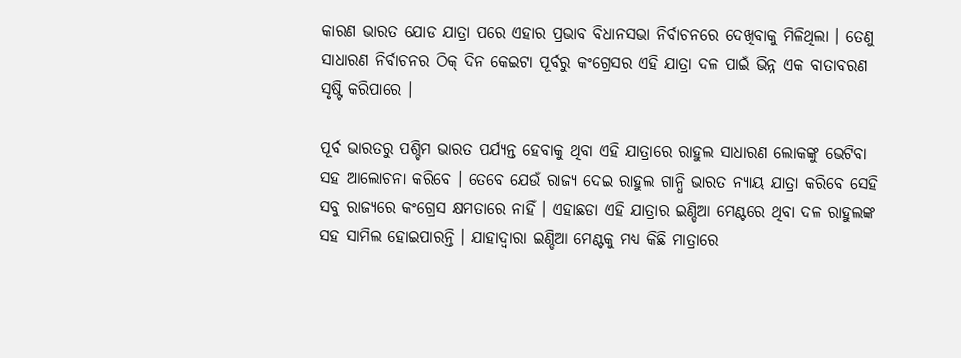କାରଣ ଭାରତ ଯୋଡ ଯାତ୍ରା ପରେ ଏହାର ପ୍ରଭାବ ବିଧାନସଭା ନିର୍ବାଚନରେ ଦେଖିବାକୁ ମିଳିଥିଲା । ତେଣୁ ସାଧାରଣ ନିର୍ବାଚନର ଠିକ୍ ଦିନ କେଇଟା ପୂର୍ବରୁ କଂଗ୍ରେସର ଏହି ଯାତ୍ରା ଦଳ ପାଇଁ ଭିନ୍ନ ଏକ ବାତାବରଣ ସୃଷ୍ଟି କରିପାରେ ।

ପୂର୍ବ ଭାରତରୁ ପଶ୍ଚିମ ଭାରତ ପର୍ଯ୍ୟନ୍ତ ହେବାକୁ ଥିବା ଏହି ଯାତ୍ରାରେ ରାହୁଲ ସାଧାରଣ ଲୋକଙ୍କୁ ଭେଟିବା ସହ ଆଲୋଚନା କରିବେ । ତେବେ ଯେଉଁ ରାଜ୍ୟ ଦେଇ ରାହୁଲ ଗାନ୍ଧି ଭାରତ ନ୍ୟାୟ ଯାତ୍ରା କରିବେ ସେହି ସବୁ ରାଜ୍ୟରେ କଂଗ୍ରେସ କ୍ଷମତାରେ ନାହିଁ । ଏହାଛଡା ଏହି ଯାତ୍ରାର ଇଣ୍ଡିଆ ମେଣ୍ଟରେ ଥିବା ଦଳ ରାହୁଲଙ୍କ ସହ ସାମିଲ ହୋଇପାରନ୍ତି । ଯାହାଦ୍ୱାରା ଇଣ୍ଡିଆ ମେଣ୍ଟକୁ ମଧ୍ୟ କିଛି ମାତ୍ରାରେ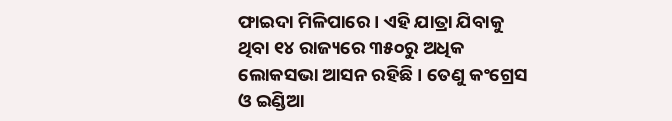ଫାଇଦା ମିଳିପାରେ । ଏହି ଯାତ୍ରା ଯିବାକୁ ଥିବା ୧୪ ରାଜ୍ୟରେ ୩୫୦ରୁ ଅଧିକ ଲୋକସଭା ଆସନ ରହିଛି । ତେଣୁ କଂଗ୍ରେସ ଓ ଇଣ୍ଡିଆ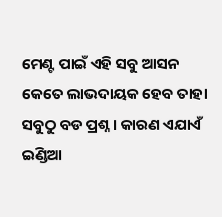ମେଣ୍ଟ ପାଇଁ ଏହି ସବୁ ଆସନ କେତେ ଲାଭଦାୟକ ହେବ ତାହା ସବୁଠୁ ବଡ ପ୍ରଶ୍ନ । କାରଣ ଏଯାଏଁ ଇଣ୍ଡିଆ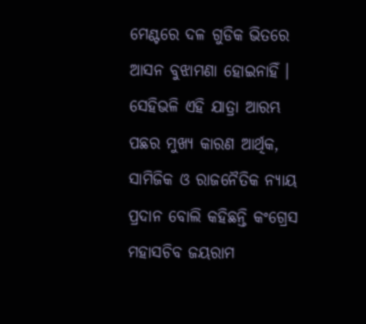ମେଣ୍ଟରେ ଦଳ ଗୁଡିକ ଭିତରେ ଆସନ ବୁଝାମଣା ହୋଇନାହିଁ । ସେହିଭଳି ଏହି ଯାତ୍ରା ଆରମ୍ଭ ପଛର ମୁଖ୍ୟ କାରଣ ଆର୍ଥିକ, ସାମିଜିକ ଓ ରାଜନୈତିକ ନ୍ୟାୟ ପ୍ରଦାନ ବୋଲି କହିଛନ୍ତି କଂଗ୍ରେସ ମହାସଚିବ ଜୟରାମ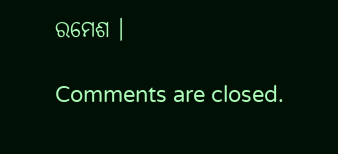ରମେଶ ।

Comments are closed.